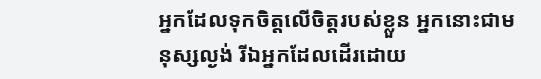អ្នកដែលទុកចិត្តលើចិត្តរបស់ខ្លួន អ្នកនោះជាមនុស្សល្ងង់ រីឯអ្នកដែលដើរដោយ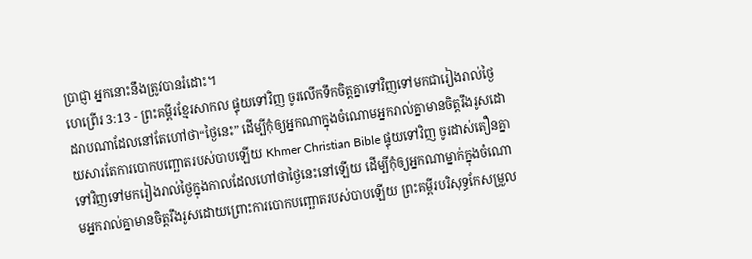ប្រាជ្ញា អ្នកនោះនឹងត្រូវបានរំដោះ។
ហេព្រើរ 3:13 - ព្រះគម្ពីរខ្មែរសាកល ផ្ទុយទៅវិញ ចូរលើកទឹកចិត្តគ្នាទៅវិញទៅមកជារៀងរាល់ថ្ងៃ ដរាបណាដែលនៅតែហៅថា“ថ្ងៃនេះ” ដើម្បីកុំឲ្យអ្នកណាក្នុងចំណោមអ្នករាល់គ្នាមានចិត្តរឹងរូសដោយសារតែការបោកបញ្ឆោតរបស់បាបឡើយ Khmer Christian Bible ផ្ទុយទៅវិញ ចូរដាស់តឿនគ្នាទៅវិញទៅមករៀងរាល់ថ្ងៃក្នុងកាលដែលហៅថាថ្ងៃនេះនៅឡើយ ដើម្បីកុំឲ្យអ្នកណាម្នាក់ក្នុងចំណោមអ្នករាល់គ្នាមានចិត្ដរឹងរូសដោយព្រោះការបោកបញ្ឆោតរបស់បាបឡើយ ព្រះគម្ពីរបរិសុទ្ធកែសម្រួល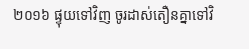២០១៦ ផ្ទុយទៅវិញ ចូរដាស់តឿនគ្នាទៅវិ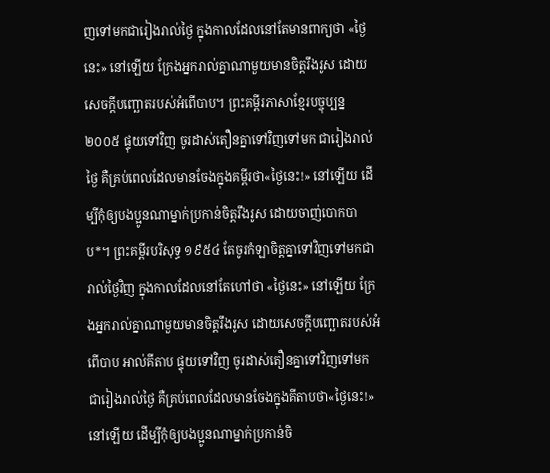ញទៅមកជារៀងរាល់ថ្ងៃ ក្នុងកាលដែលនៅតែមានពាក្យថា «ថ្ងៃនេះ» នៅឡើយ ក្រែងអ្នករាល់គ្នាណាមួយមានចិត្តរឹងរូស ដោយសេចក្តីបញ្ឆោតរបស់អំពើបាប។ ព្រះគម្ពីរភាសាខ្មែរបច្ចុប្បន្ន ២០០៥ ផ្ទុយទៅវិញ ចូរដាស់តឿនគ្នាទៅវិញទៅមក ជារៀងរាល់ថ្ងៃ គឺគ្រប់ពេលដែលមានចែងក្នុងគម្ពីរថា«ថ្ងៃនេះ!» នៅឡើយ ដើម្បីកុំឲ្យបងប្អូនណាម្នាក់ប្រកាន់ចិត្តរឹងរូស ដោយចាញ់បោកបាប*។ ព្រះគម្ពីរបរិសុទ្ធ ១៩៥៤ តែចូរកំឡាចិត្តគ្នាទៅវិញទៅមកជារាល់ថ្ងៃវិញ ក្នុងកាលដែលនៅតែហៅថា «ថ្ងៃនេះ» នៅឡើយ ក្រែងអ្នករាល់គ្នាណាមួយមានចិត្តរឹងរូស ដោយសេចក្ដីបញ្ឆោតរបស់អំពើបាប អាល់គីតាប ផ្ទុយទៅវិញ ចូរដាស់តឿនគ្នាទៅវិញទៅមក ជារៀងរាល់ថ្ងៃ គឺគ្រប់ពេលដែលមានចែងក្នុងគីតាបថា«ថ្ងៃនេះ!» នៅឡើយ ដើម្បីកុំឲ្យបងប្អូនណាម្នាក់ប្រកាន់ចិ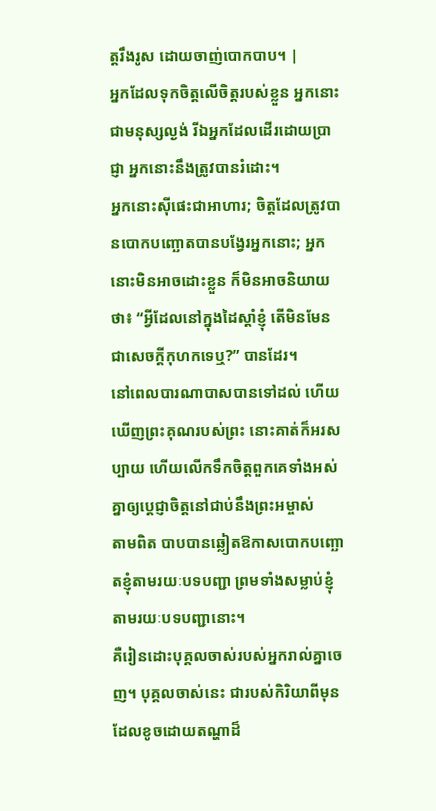ត្ដរឹងរូស ដោយចាញ់បោកបាប។ |
អ្នកដែលទុកចិត្តលើចិត្តរបស់ខ្លួន អ្នកនោះជាមនុស្សល្ងង់ រីឯអ្នកដែលដើរដោយប្រាជ្ញា អ្នកនោះនឹងត្រូវបានរំដោះ។
អ្នកនោះស៊ីផេះជាអាហារ; ចិត្តដែលត្រូវបានបោកបញ្ឆោតបានបង្វែរអ្នកនោះ; អ្នកនោះមិនអាចដោះខ្លួន ក៏មិនអាចនិយាយថា៖ “អ្វីដែលនៅក្នុងដៃស្ដាំខ្ញុំ តើមិនមែនជាសេចក្ដីកុហកទេឬ?” បានដែរ។
នៅពេលបារណាបាសបានទៅដល់ ហើយឃើញព្រះគុណរបស់ព្រះ នោះគាត់ក៏អរសប្បាយ ហើយលើកទឹកចិត្តពួកគេទាំងអស់គ្នាឲ្យប្ដេជ្ញាចិត្តនៅជាប់នឹងព្រះអម្ចាស់
តាមពិត បាបបានឆ្លៀតឱកាសបោកបញ្ឆោតខ្ញុំតាមរយៈបទបញ្ជា ព្រមទាំងសម្លាប់ខ្ញុំតាមរយៈបទបញ្ជានោះ។
គឺរៀនដោះបុគ្គលចាស់របស់អ្នករាល់គ្នាចេញ។ បុគ្គលចាស់នេះ ជារបស់កិរិយាពីមុនដែលខូចដោយតណ្ហាដ៏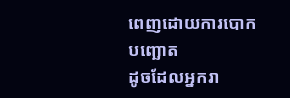ពេញដោយការបោកបញ្ឆោត
ដូចដែលអ្នករា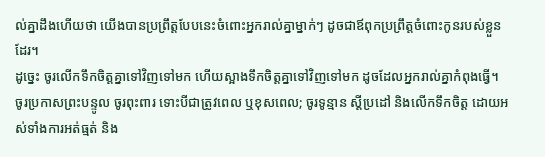ល់គ្នាដឹងហើយថា យើងបានប្រព្រឹត្តបែបនេះចំពោះអ្នករាល់គ្នាម្នាក់ៗ ដូចជាឪពុកប្រព្រឹត្តចំពោះកូនរបស់ខ្លួនដែរ។
ដូច្នេះ ចូរលើកទឹកចិត្តគ្នាទៅវិញទៅមក ហើយស្អាងទឹកចិត្តគ្នាទៅវិញទៅមក ដូចដែលអ្នករាល់គ្នាកំពុងធ្វើ។
ចូរប្រកាសព្រះបន្ទូល ចូរពុះពារ ទោះបីជាត្រូវពេល ឬខុសពេល; ចូរទូន្មាន ស្ដីប្រដៅ និងលើកទឹកចិត្ត ដោយអស់ទាំងការអត់ធ្មត់ និង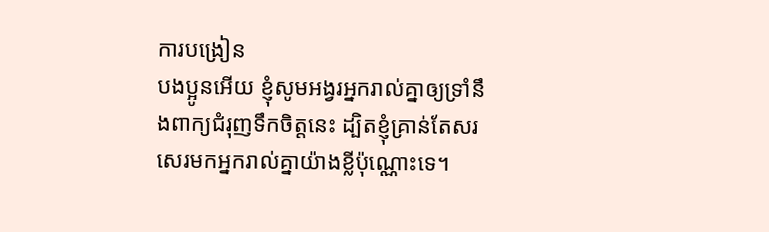ការបង្រៀន
បងប្អូនអើយ ខ្ញុំសូមអង្វរអ្នករាល់គ្នាឲ្យទ្រាំនឹងពាក្យជំរុញទឹកចិត្តនេះ ដ្បិតខ្ញុំគ្រាន់តែសរសេរមកអ្នករាល់គ្នាយ៉ាងខ្លីប៉ុណ្ណោះទេ។